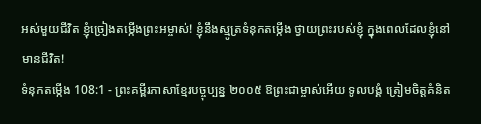អស់មួយជីវិត ខ្ញុំច្រៀងតម្កើងព្រះអម្ចាស់! ខ្ញុំនឹងស្មូត្រទំនុកតម្កើង ថ្វាយព្រះរបស់ខ្ញុំ ក្នុងពេលដែលខ្ញុំនៅមានជីវិត!
ទំនុកតម្កើង 108:1 - ព្រះគម្ពីរភាសាខ្មែរបច្ចុប្បន្ន ២០០៥ ឱព្រះជាម្ចាស់អើយ ទូលបង្គំ ត្រៀមចិត្តគំនិត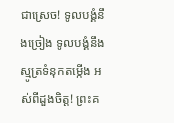ជាស្រេច! ទូលបង្គំនឹងច្រៀង ទូលបង្គំនឹងស្មូត្រទំនុកតម្កើង អស់ពីដួងចិត្ត! ព្រះគ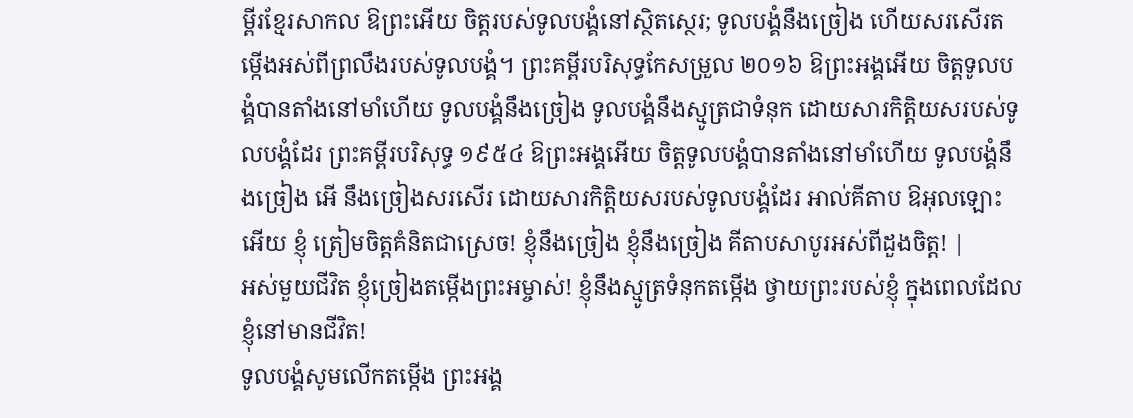ម្ពីរខ្មែរសាកល ឱព្រះអើយ ចិត្តរបស់ទូលបង្គំនៅស្ថិតស្ថេរ; ទូលបង្គំនឹងច្រៀង ហើយសរសើរតម្កើងអស់ពីព្រលឹងរបស់ទូលបង្គំ។ ព្រះគម្ពីរបរិសុទ្ធកែសម្រួល ២០១៦ ឱព្រះអង្គអើយ ចិត្តទូលបង្គំបានតាំងនៅមាំហើយ ទូលបង្គំនឹងច្រៀង ទូលបង្គំនឹងស្មូត្រជាទំនុក ដោយសារកិត្តិយសរបស់ទូលបង្គំដែរ ព្រះគម្ពីរបរិសុទ្ធ ១៩៥៤ ឱព្រះអង្គអើយ ចិត្តទូលបង្គំបានតាំងនៅមាំហើយ ទូលបង្គំនឹងច្រៀង អើ នឹងច្រៀងសរសើរ ដោយសារកិត្តិយសរបស់ទូលបង្គំដែរ អាល់គីតាប ឱអុលឡោះអើយ ខ្ញុំ ត្រៀមចិត្តគំនិតជាស្រេច! ខ្ញុំនឹងច្រៀង ខ្ញុំនឹងច្រៀង គីតាបសាបូរអស់ពីដួងចិត្ត! |
អស់មួយជីវិត ខ្ញុំច្រៀងតម្កើងព្រះអម្ចាស់! ខ្ញុំនឹងស្មូត្រទំនុកតម្កើង ថ្វាយព្រះរបស់ខ្ញុំ ក្នុងពេលដែលខ្ញុំនៅមានជីវិត!
ទូលបង្គំសូមលើកតម្កើង ព្រះអង្គ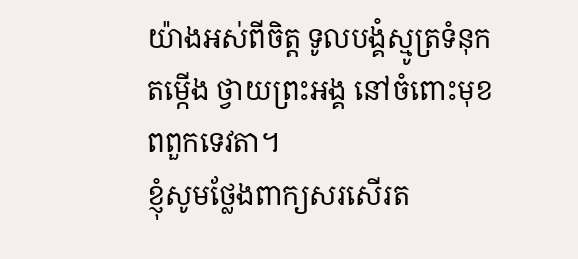យ៉ាងអស់ពីចិត្ត ទូលបង្គំស្មូត្រទំនុកតម្កើង ថ្វាយព្រះអង្គ នៅចំពោះមុខពពួកទេវតា។
ខ្ញុំសូមថ្លែងពាក្យសរសើរត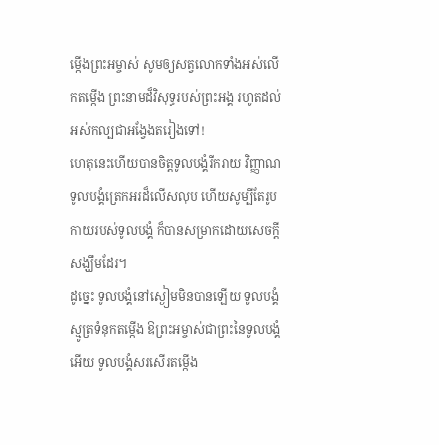ម្កើងព្រះអម្ចាស់ សូមឲ្យសត្វលោកទាំងអស់លើកតម្កើង ព្រះនាមដ៏វិសុទ្ធរបស់ព្រះអង្គ រហូតដល់អស់កល្បជាអង្វែងតរៀងទៅ!
ហេតុនេះហើយបានចិត្តទូលបង្គំរីករាយ វិញ្ញាណទូលបង្គំត្រេកអរដ៏លើសលុប ហើយសូម្បីតែរូបកាយរបស់ទូលបង្គំ ក៏បានសម្រាកដោយសេចក្ដីសង្ឃឹមដែរ។
ដូច្នេះ ទូលបង្គំនៅស្ងៀមមិនបានឡើយ ទូលបង្គំស្មូត្រទំនុកតម្កើង ឱព្រះអម្ចាស់ជាព្រះនៃទូលបង្គំអើយ ទូលបង្គំសរសើរតម្កើង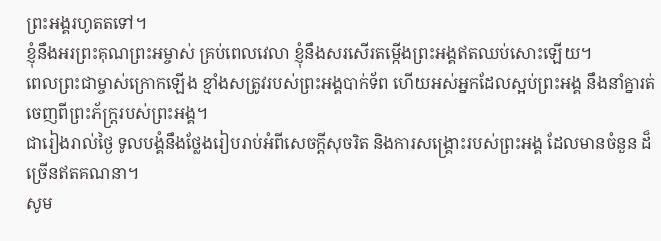ព្រះអង្គរហូតតទៅ។
ខ្ញុំនឹងអរព្រះគុណព្រះអម្ចាស់ គ្រប់ពេលវេលា ខ្ញុំនឹងសរសើរតម្កើងព្រះអង្គឥតឈប់សោះឡើយ។
ពេលព្រះជាម្ចាស់ក្រោកឡើង ខ្មាំងសត្រូវរបស់ព្រះអង្គបាក់ទ័ព ហើយអស់អ្នកដែលស្អប់ព្រះអង្គ នឹងនាំគ្នារត់ចេញពីព្រះភ័ក្ត្ររបស់ព្រះអង្គ។
ជារៀងរាល់ថ្ងៃ ទូលបង្គំនឹងថ្លែងរៀបរាប់អំពីសេចក្ដីសុចរិត និងការសង្គ្រោះរបស់ព្រះអង្គ ដែលមានចំនួន ដ៏ច្រើនឥតគណនា។
សូម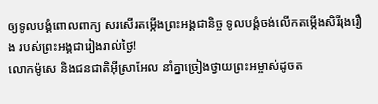ឲ្យទូលបង្គំពោលពាក្យ សរសើរតម្កើងព្រះអង្គជានិច្ច ទូលបង្គំចង់លើកតម្កើងសិរីរុងរឿង របស់ព្រះអង្គជារៀងរាល់ថ្ងៃ!
លោកម៉ូសេ និងជនជាតិអ៊ីស្រាអែល នាំគ្នាច្រៀងថ្វាយព្រះអម្ចាស់ដូចត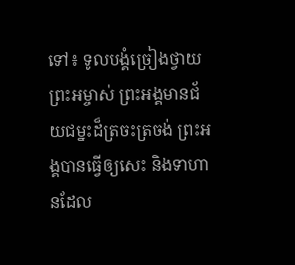ទៅ៖ ទូលបង្គំច្រៀងថ្វាយព្រះអម្ចាស់ ព្រះអង្គមានជ័យជម្នះដ៏ត្រចះត្រចង់ ព្រះអង្គបានធ្វើឲ្យសេះ និងទាហានដែល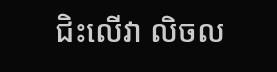ជិះលើវា លិចល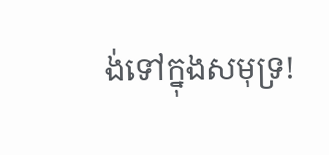ង់ទៅក្នុងសមុទ្រ!